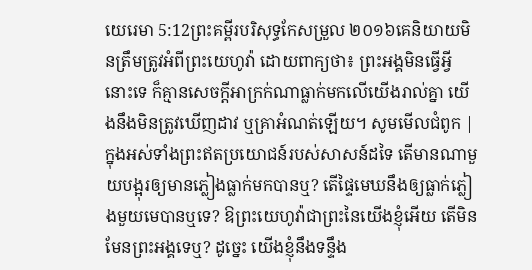យេរេមា 5:12ព្រះគម្ពីរបរិសុទ្ធកែសម្រួល ២០១៦គេនិយាយមិនត្រឹមត្រូវអំពីព្រះយេហូវ៉ា ដោយពាក្យថា៖ ព្រះអង្គមិនធ្វើអ្វីនោះទេ ក៏គ្មានសេចក្ដីអាក្រក់ណាធ្លាក់មកលើយើងរាល់គ្នា យើងនឹងមិនត្រូវឃើញដាវ ឬគ្រាអំណត់ឡើយ។ សូមមើលជំពូក |
ក្នុងអស់ទាំងព្រះឥតប្រយោជន៍របស់សាសន៍ដទៃ តើមានណាមួយបង្អុរឲ្យមានភ្លៀងធ្លាក់មកបានឬ? តើផ្ទៃមេឃនឹងឲ្យធ្លាក់ភ្លៀងមួយមេបានឬទេ? ឱព្រះយេហូវ៉ាជាព្រះនៃយើងខ្ញុំអើយ តើមិនមែនព្រះអង្គទេឬ? ដូច្នេះ យើងខ្ញុំនឹងទន្ទឹង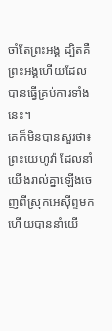ចាំតែព្រះអង្គ ដ្បិតគឺព្រះអង្គហើយដែលបានធ្វើគ្រប់ការទាំងនេះ។
គេក៏មិនបានសួរថា៖ ព្រះយេហូវ៉ា ដែលនាំយើងរាល់គ្នាឡើងចេញពីស្រុកអេស៊ីព្ទមក ហើយបាននាំយើ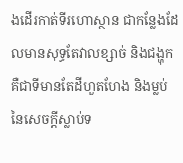ងដើរកាត់ទីរហោស្ថាន ជាកន្លែងដែលមានសុទ្ធតែវាលខ្សាច់ និងជង្ហុក គឺជាទីមានតែដីហួតហែង និងម្លប់នៃសេចក្ដីស្លាប់ទ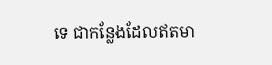ទេ ជាកន្លែងដែលឥតមា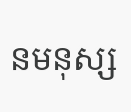នមនុស្ស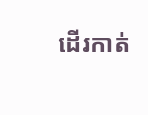ដើរកាត់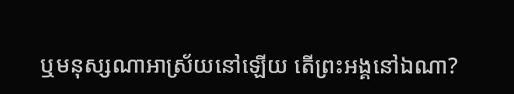ឬមនុស្សណាអាស្រ័យនៅឡើយ តើព្រះអង្គនៅឯណា?